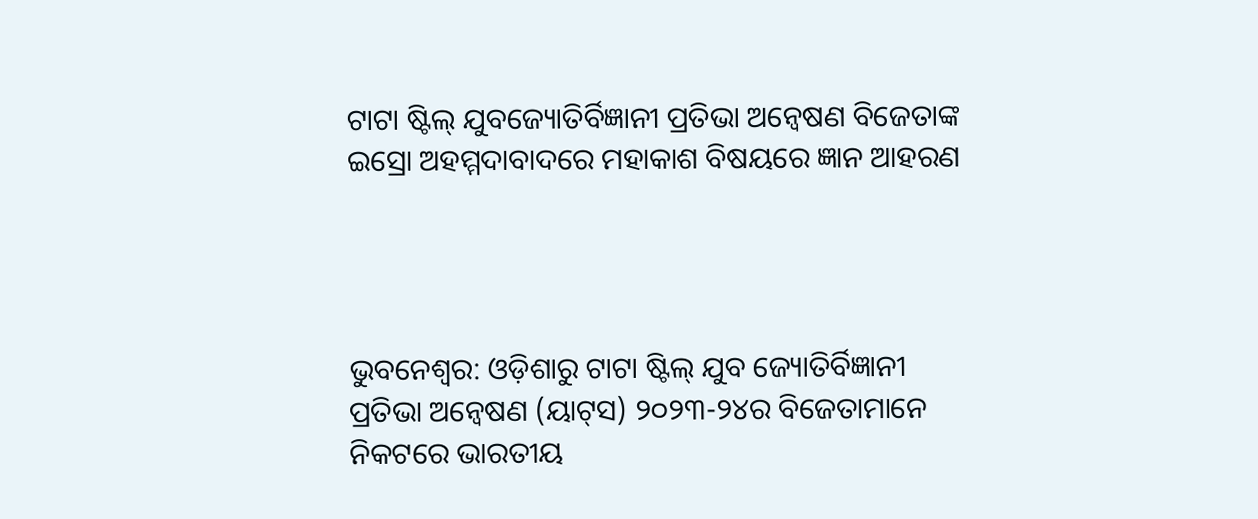ଟାଟା ଷ୍ଟିଲ୍ ଯୁବଜ୍ୟୋତିର୍ବିଜ୍ଞାନୀ ପ୍ରତିଭା ଅନ୍ୱେଷଣ ବିଜେତାଙ୍କ ଇସ୍ରୋ ଅହମ୍ମଦାବାଦରେ ମହାକାଶ ବିଷୟରେ ଜ୍ଞାନ ଆହରଣ




ଭୁବନେଶ୍ୱର: ଓଡ଼ିଶାରୁ ଟାଟା ଷ୍ଟିଲ୍ ଯୁବ ଜ୍ୟୋତିର୍ବିଜ୍ଞାନୀ ପ୍ରତିଭା ଅନ୍ୱେଷଣ (ୟାଟ୍‌ସ) ୨୦୨୩-୨୪ର ବିଜେତାମାନେ ନିକଟରେ ଭାରତୀୟ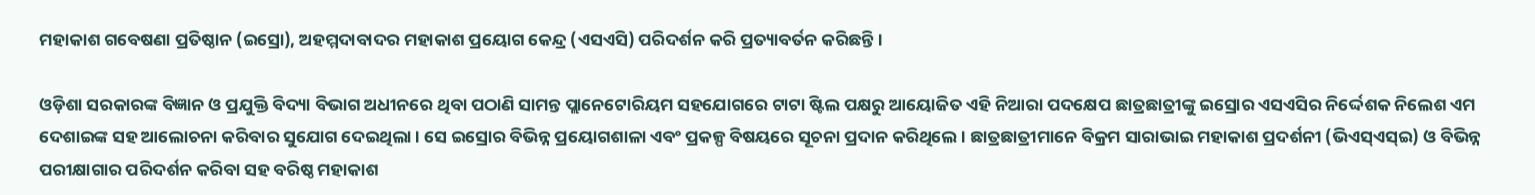ମହାକାଶ ଗବେଷଣା ପ୍ରତିଷ୍ଠାନ (ଇସ୍ରୋ), ଅହମ୍ମଦାବାଦର ମହାକାଶ ପ୍ରୟୋଗ କେନ୍ଦ୍ର (ଏସଏସି) ପରିଦର୍ଶନ କରି ପ୍ରତ୍ୟାବର୍ତନ କରିଛନ୍ତି ।

ଓଡ଼ିଶା ସରକାରଙ୍କ ବିଜ୍ଞାନ ଓ ପ୍ରଯୁକ୍ତି ବିଦ୍ୟା ବିଭାଗ ଅଧୀନରେ ଥିବା ପଠାଣି ସାମନ୍ତ ପ୍ଲାନେଟୋରିୟମ ସହଯୋଗରେ ଟାଟା ଷ୍ଟିଲ ପକ୍ଷରୁ ଆୟୋଜିତ ଏହି ନିଆରା ପଦକ୍ଷେପ ଛାତ୍ରଛାତ୍ରୀଙ୍କୁ ଇସ୍ରୋର ଏସଏସିର ନିର୍ଦ୍ଦେଶକ ନିଲେଶ ଏମ ଦେଶାଇଙ୍କ ସହ ଆଲୋଚନା କରିବାର ସୁଯୋଗ ଦେଇଥିଲା । ସେ ଇସ୍ରୋର ବିଭିନ୍ନ ପ୍ରୟୋଗଶାଳା ଏବଂ ପ୍ରକଳ୍ପ ବିଷୟରେ ସୂଚନା ପ୍ରଦାନ କରିଥିଲେ । ଛାତ୍ରଛାତ୍ରୀମାନେ ବିକ୍ରମ ସାରାଭାଇ ମହାକାଶ ପ୍ରଦର୍ଶନୀ (ଭିଏସ୍‌ଏସ୍‌ଇ) ଓ ବିଭିନ୍ନ ପରୀକ୍ଷାଗାର ପରିଦର୍ଶନ କରିବା ସହ ବରିଷ୍ଠ ମହାକାଶ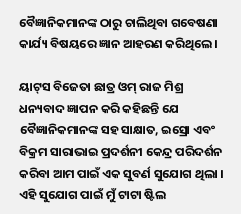ବୈଜ୍ଞାନିକମାନଙ୍କ ଠାରୁ ଚାଲିଥିବା ଗବେଷଣା କାର୍ଯ୍ୟ ବିଷୟରେ ଜ୍ଞାନ ଆହରଣ କରିଥିଲେ ।

ୟାଟ୍‌ସ ବିଜେତା ଛାତ୍ର ଓମ୍ ରାଜ ମିଶ୍ର ଧନ୍ୟବାଦ ଜ୍ଞାପନ କରି କହିଛନ୍ତି ଯେ ବୈଜ୍ଞାନିକମାନଙ୍କ ସହ ସାକ୍ଷାତ, ଇସ୍ରୋ ଏବଂ ବିକ୍ରମ ସାରାଭାଇ ପ୍ରଦର୍ଶନୀ କେନ୍ଦ୍ର ପରିଦର୍ଶନ କରିବା ଆମ ପାଇଁ ଏକ ସୁବର୍ଣ ସୁଯୋଗ ଥିଲା । ଏହି ସୁଯୋଗ ପାଇଁ ମୁଁ ଟାଟା ଷ୍ଟିଲ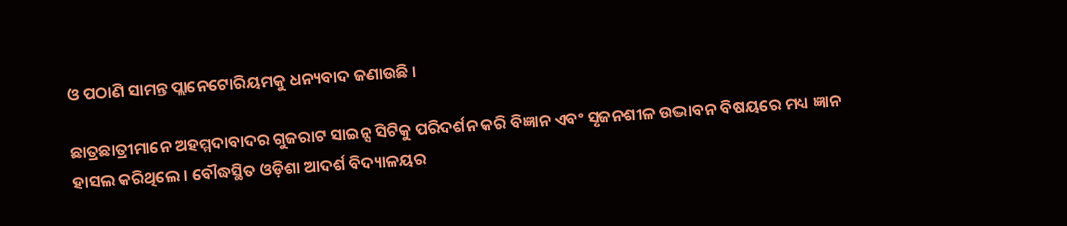ଓ ପଠାଣି ସାମନ୍ତ ପ୍ଲାନେଟୋରିୟମକୁ ଧନ୍ୟବାଦ ଜଣାଉଛି ।

ଛାତ୍ରଛାତ୍ରୀମାନେ ଅହମ୍ମଦାବାଦର ଗୁଜରାଟ ସାଇନ୍ସ ସିଟିକୁ ପରିଦର୍ଶନ କରି ବିଜ୍ଞାନ ଏବଂ ସୃଜନଶୀଳ ଉଦ୍ଭାବନ ବିଷୟରେ ମଧ୍ୟ ଜ୍ଞାନ ହାସଲ କରିଥିଲେ । ବୌଦ୍ଧସ୍ଥିତ ଓଡ଼ିଶା ଆଦର୍ଶ ବିଦ୍ୟାଳୟର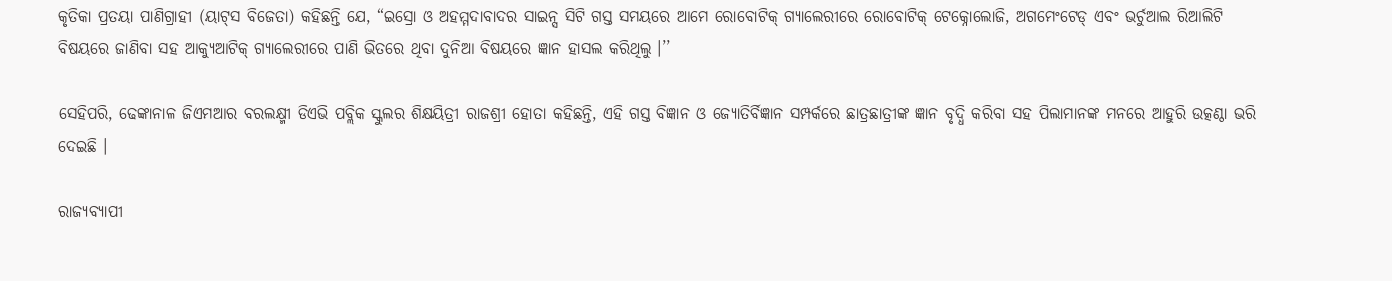କୃତିକା ପ୍ରତୟା ପାଣିଗ୍ରାହୀ (ୟାଟ୍‌ସ ବିଜେତା) କହିଛନ୍ତି ଯେ, “ଇସ୍ରୋ ଓ ଅହମ୍ମଦାବାଦର ସାଇନ୍ସ ସିଟି ଗସ୍ତ ସମୟରେ ଆମେ ରୋବୋଟିକ୍ ଗ୍ୟାଲେରୀରେ ରୋବୋଟିକ୍ ଟେକ୍ନୋଲୋଜି, ଅଗମେଂଟେଡ୍ ଏବଂ ଭର୍ଚୁଆଲ ରିଆଲିଟି ବିଷୟରେ ଜାଣିବା ସହ ଆକ୍ୟୁଆଟିକ୍ ଗ୍ୟାଲେରୀରେ ପାଣି ଭିତରେ ଥିବା ଦୁନିଆ ବିଷୟରେ ଜ୍ଞାନ ହାସଲ କରିଥିଲୁ ।’’

ସେହିପରି, ଢେଙ୍କାନାଳ ଜିଏମଆର ବରଲକ୍ଷ୍ମୀ ଡିଏଭି ପବ୍ଲିକ ସ୍କୁଲର ଶିକ୍ଷୟିତ୍ରୀ ରାଜଶ୍ରୀ ହୋତା କହିଛନ୍ତି, ଏହି ଗସ୍ତ ବିଜ୍ଞାନ ଓ ଜ୍ୟୋତିର୍ବିଜ୍ଞାନ ସମ୍ପର୍କରେ ଛାତ୍ରଛାତ୍ରୀଙ୍କ ଜ୍ଞାନ ବୃଦ୍ଧି କରିବା ସହ ପିଲାମାନଙ୍କ ମନରେ ଆହୁରି ଉତ୍କଣ୍ଠା ଭରି ଦେଇଛି ।

ରାଜ୍ୟବ୍ୟାପୀ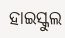ହାଇସ୍କୁଲ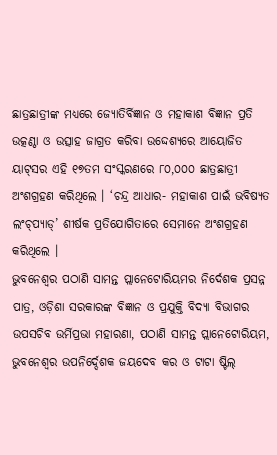ଛାତ୍ରଛାତ୍ରୀଙ୍କ ମଧ୍ୟରେ ଜ୍ୟୋତିର୍ବିଜ୍ଞାନ ଓ ମହାକାଶ ବିଜ୍ଞାନ ପ୍ରତି ଉତ୍କଣ୍ଠା ଓ ଉତ୍ସାହ ଜାଗ୍ରତ କରିବା ଉଦ୍ଦେଶ୍ୟରେ ଆୟୋଜିତ ୟାଟ୍‌ସର ଏହି ୧୭ତମ ସଂସ୍କରଣରେ ୮୦,୦୦୦ ଛାତ୍ରଛାତ୍ରୀ ଅଂଶଗ୍ରହଣ କରିଥିଲେ । ‘ଚନ୍ଦ୍ର ଆଧାର- ମହାକାଶ ପାଇଁ ଭବିଷ୍ୟତ ଲଂଚ୍‌ପ୍ୟାଡ୍‌’ ଶୀର୍ଷକ ପ୍ରତିଯୋଗିତାରେ ସେମାନେ ଅଂଶଗ୍ରହଣ କରିଥିଲେ ।
ଭୁବନେଶ୍ୱର ପଠାଣି ସାମନ୍ତ ପ୍ଲାନେଟୋରିୟମର ନିର୍ଦେଶକ ପ୍ରସନ୍ନ ପାତ୍ର, ଓଡ଼ିଶା ସରକାରଙ୍କ ବିଜ୍ଞାନ ଓ ପ୍ରଯୁକ୍ତି ବିଦ୍ୟା ବିଭାଗର ଉପସଚିବ ଉର୍ମିପ୍ରଭା ମହାରଣା, ପଠାଣି ସାମନ୍ତ ପ୍ଲାନେଟୋରିୟମ, ଭୁବନେଶ୍ୱର ଉପନିର୍ଦ୍ଦେଶକ ଜୟଦେବ କର ଓ ଟାଟା ଷ୍ଟିଲ୍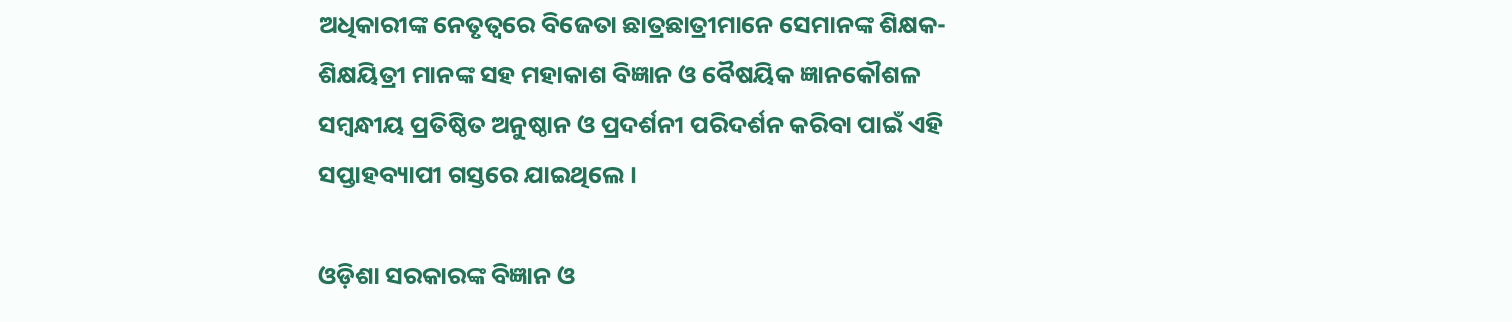ଅଧିକାରୀଙ୍କ ନେତୃତ୍ୱରେ ବିଜେତା ଛାତ୍ରଛାତ୍ରୀମାନେ ସେମାନଙ୍କ ଶିକ୍ଷକ-ଶିକ୍ଷୟିତ୍ରୀ ମାନଙ୍କ ସହ ମହାକାଶ ବିଜ୍ଞାନ ଓ ବୈଷୟିକ ଜ୍ଞାନକୌଶଳ ସମ୍ବନ୍ଧୀୟ ପ୍ରତିଷ୍ଠିତ ଅନୁଷ୍ଠାନ ଓ ପ୍ରଦର୍ଶନୀ ପରିଦର୍ଶନ କରିବା ପାଇଁ ଏହି ସପ୍ତାହବ୍ୟାପୀ ଗସ୍ତରେ ଯାଇଥିଲେ ।

ଓଡ଼ିଶା ସରକାରଙ୍କ ବିଜ୍ଞାନ ଓ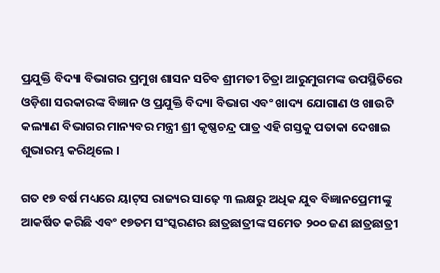ପ୍ରଯୁକ୍ତି ବିଦ୍ୟା ବିଭାଗର ପ୍ରମୁଖ ଶାସନ ସଚିବ ଶ୍ରୀମତୀ ଚିତ୍ରା ଆରୁମୁଗମଙ୍କ ଉପସ୍ଥିତିରେ ଓଡ଼ିଶା ସରକାରଙ୍କ ବିଜ୍ଞାନ ଓ ପ୍ରଯୁକ୍ତି ବିଦ୍ୟା ବିଭାଗ ଏବଂ ଖାଦ୍ୟ ଯୋଗାଣ ଓ ଖାଉଟି କଲ୍ୟାଣ ବିଭାଗର ମାନ୍ୟବର ମନ୍ତ୍ରୀ ଶ୍ରୀ କୃଷ୍ଣଚନ୍ଦ୍ର ପାତ୍ର ଏହି ଗସ୍ତକୁ ପତାକା ଦେଖାଇ ଶୁଭାରମ୍ଭ କରିଥିଲେ ।

ଗତ ୧୭ ବର୍ଷ ମଧ୍ୟରେ ୟାଟ୍‌ସ ରାଜ୍ୟର ସାଢ଼େ ୩ ଲକ୍ଷରୁ ଅଧିକ ଯୁବ ବିଜ୍ଞାନପ୍ରେମୀଙ୍କୁ ଆକର୍ଷିତ କରିଛି ଏବଂ ୧୭ତମ ସଂସ୍କରଣର ଛାତ୍ରଛାତ୍ରୀଙ୍କ ସମେତ ୨୦୦ ଜଣ ଛାତ୍ରଛାତ୍ରୀ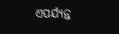ଏପର୍ଯ୍ୟନ୍ତ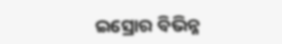ଇସ୍ରୋର ବିଭିନ୍ନ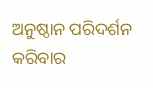ଅନୁଷ୍ଠାନ ପରିଦର୍ଶନ କରିବାର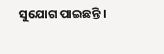ସୁଯୋଗ ପାଇଛନ୍ତି ।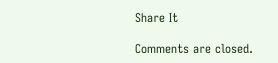Share It

Comments are closed.